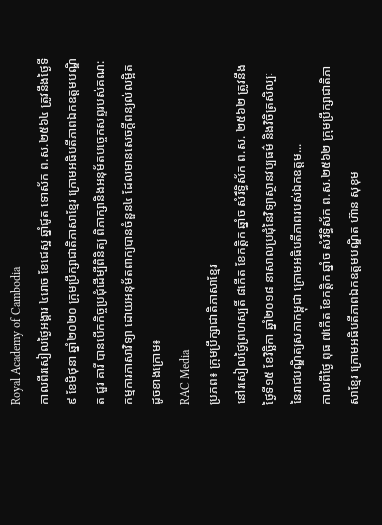Royal Academy of Cambodia
កាលពីរសៀលថ្ងៃអង្គារ ៤រោច ខែជេស្ឋ ឆ្នាំជូត ទោស័ក ព.ស.២៥៦៤ ត្រូវនឹងថ្ងៃទី៩ ខែមិថុនា ឆ្នាំ២០២០ ក្រុមប្រឹក្សាជាតិភាសាខ្មែរ ក្រោមអធិបតីភាពឯកឧត្តមបណ្ឌិត ជួរ គារី បានបើកកិច្ចប្រជុំដើម្បីពិនិត្យ ពិភាក្សានិងអនុម័តបច្ចេកសព្ទរបស់គណ:កម្មការភាសាវិទ្យា ដោយអនុម័តពាក្យបានចំនួន៤ ដែលមានសេចក្តីពន្យល់លម្អិតដូចខាងក្រោម៖
RAC Media
ប្រភព៖ ក្រុមប្រឹក្សាជាតិភាសាខ្មែរ
នៅរសៀលថ្ងៃព្រហស្បតិ៍ ៨កើត ខែកត្តិក ឆ្នាំច សំរឹទ្ធិស័ក ព.ស. ២៥៦២ ត្រូវនឹងថ្ងៃទី១៥ ខែវិច្ឆិកា ឆ្នាំ២០១៨ នាសាលប្រជុំនៃវិទ្យាស្ថានវប្បធម៌ និងវិចិត្រសិល្បៈ នៃរាជបណ្ឌិត្យសភាកម្ពុជា ក្រោមអធិបតីភាពរបស់ឯកឧត្តម...
កាលពីថ្ងៃ ពុធ ៧កើត ខែកត្តិក ឆ្នាំច សំរឹទ្ធិស័ក ព.ស.២៥៦២ ក្រុមប្រឹក្សាជាតិភាសាខ្មែរ ក្រោមអធិបតីភាពឯកឧត្តមបណ្ឌិត ហ៊ាន សុខុម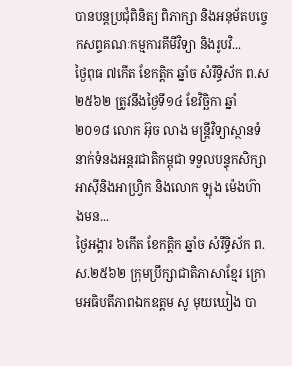បានបន្តប្រជុំពិនិត្យ ពិភាក្សា និងអនុម័តបច្ចេកសព្ទគណៈកម្មការគីមីវិទ្យា និងរូបវិ...
ថ្ងៃពុធ ៧កើត ខែកត្តិក ឆ្នាំច សំរឹទ្ធិស័ក ព.ស២៥៦២ ត្រូវនឹងថ្ងៃទី១៤ ខែវិច្ឆិកា ឆ្នាំ២០១៨ លោក អ៊ុច លាង មន្ត្រីវិទ្យាស្ថានទំនាក់ទំនងអន្តរជាតិកម្ពុជា ទទួលបន្ទុកសិក្សាអាស៊ីនិងអាហ្វ្រិក និងលោក ឡុង ម៉េងហ៊ាងមន...
ថ្ងៃអង្គារ ៦កើត ខែកត្តិក ឆ្នាំច សំរឹទ្ធិស័ក ព.ស.២៥៦២ ក្រុមប្រឹក្សាជាតិភាសាខ្មែរ ក្រោមអធិបតីភាពឯកឧត្តម សូ មុយឃៀង បា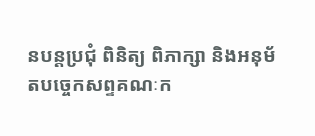នបន្តប្រជុំ ពិនិត្យ ពិភាក្សា និងអនុម័តបច្ចេកសព្ទគណៈក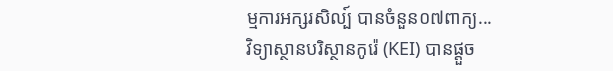ម្មការអក្សរសិល្ប៍ បានចំនួន០៧ពាក្យ...
វិទ្យាស្ថានបរិស្ថានកូរ៉េ (KEI) បានផ្តួច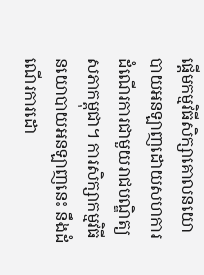ផ្តើមកម្មវិធីសិក្សាគោលនយោបាយអនឡាញដោយសហការដំណើរការជាមួយរាជបណ្ឌិត្យសភាកម្ពុជា។ ការសិក្សាកម្មវិធីនយោបាយអនឡាញនេះ នឹងដំណើរការដោ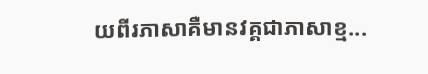យពីរភាសាគឺមានវគ្គជាភាសាខ្ម...